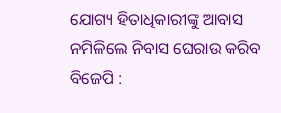ଯୋଗ୍ୟ ହିତାଧିକାରୀଙ୍କୁ ଆବାସ ନମିଳିଲେ ନିବାସ ଘେରାଉ କରିବ ବିଜେପି :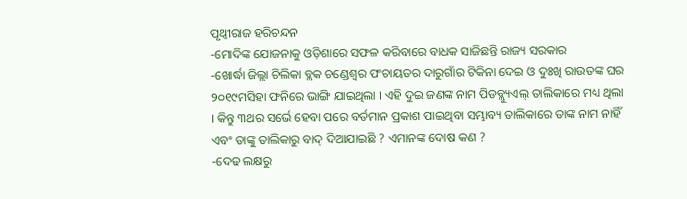ପୃଥ୍ୱୀରାଜ ହରିଚନ୍ଦନ
-ମୋଦିଙ୍କ ଯୋଜନାକୁ ଓଡ଼ିଶାରେ ସଫଳ କରିବାରେ ବାଧକ ସାଜିଛନ୍ତି ରାଜ୍ୟ ସରକାର
-ଖୋର୍ଦ୍ଧା ଜିଲ୍ଲା ଚିଲିକା ବ୍ଲକ ଚଣ୍ଡେଶ୍ୱର ପଂଚାୟତର ଦାରୁଗାଁର ଟିକିନା ଦେଇ ଓ ଦୁଃଖି ରାଉତଙ୍କ ଘର ୨୦୧୯ମସିହା ଫନିରେ ଭାଙ୍ଗି ଯାଇଥିଲା । ଏହି ଦୁଇ ଜଣଙ୍କ ନାମ ପିଡବ୍ଲ୍ୟୁଏଲ୍ ତାଲିକାରେ ମଧ୍ୟ ଥିଲା । କିନ୍ତୁ ୩ଥର ସର୍ଭେ ହେବା ପରେ ବର୍ତମାନ ପ୍ରକାଶ ପାଇଥିବା ସମ୍ଭାବ୍ୟ ତାଲିକାରେ ତାଙ୍କ ନାମ ନାହିଁ ଏବଂ ତାଙ୍କୁ ତାଲିକାରୁ ବାଦ୍ ଦିଆଯାଇଛି ? ଏମାନଙ୍କ ଦୋଷ କଣ ?
-ଦେଢ ଲକ୍ଷରୁ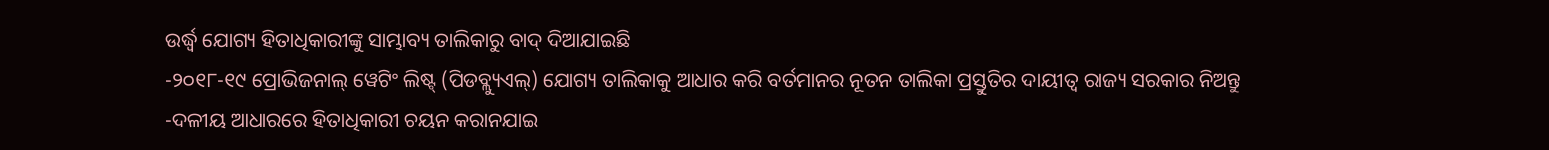ଉର୍ଦ୍ଧ୍ୱ ଯୋଗ୍ୟ ହିତାଧିକାରୀଙ୍କୁ ସାମ୍ଭାବ୍ୟ ତାଲିକାରୁ ବାଦ୍ ଦିଆଯାଇଛି
-୨୦୧୮-୧୯ ପ୍ରୋଭିଜନାଲ୍ ୱେଟିଂ ଲିଷ୍ଟ୍ (ପିଡବ୍ଲ୍ୟୁଏଲ୍) ଯୋଗ୍ୟ ତାଲିକାକୁ ଆଧାର କରି ବର୍ତମାନର ନୂତନ ତାଲିକା ପ୍ରସ୍ତୁତିର ଦାୟୀତ୍ୱ ରାଜ୍ୟ ସରକାର ନିଅନ୍ତୁ
-ଦଳୀୟ ଆଧାରରେ ହିତାଧିକାରୀ ଚୟନ କରାନଯାଇ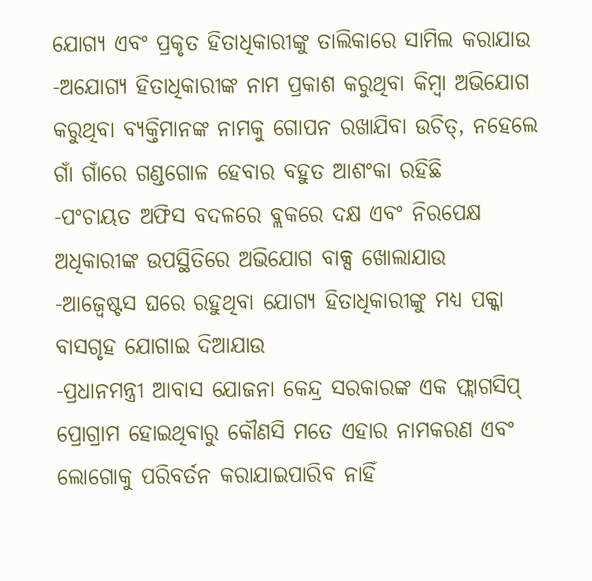ଯୋଗ୍ୟ ଏବଂ ପ୍ରକୃତ ହିତାଧିକାରୀଙ୍କୁ ତାଲିକାରେ ସାମିଲ କରାଯାଉ
-ଅଯୋଗ୍ୟ ହିତାଧିକାରୀଙ୍କ ନାମ ପ୍ରକାଶ କରୁଥିବା କିମ୍ବା ଅଭିଯୋଗ କରୁଥିବା ବ୍ୟକ୍ତିମାନଙ୍କ ନାମକୁ ଗୋପନ ରଖାଯିବା ଉଚିତ୍, ନହେଲେ ଗାଁ ଗାଁରେ ଗଣ୍ଡଗୋଳ ହେବାର ବହୁତ ଆଶଂକା ରହିଛି
-ପଂଚାୟତ ଅଫିସ ବଦଳରେ ବ୍ଲକରେ ଦକ୍ଷ ଏବଂ ନିରପେକ୍ଷ ଅଧିକାରୀଙ୍କ ଉପସ୍ଥିତିରେ ଅଭିଯୋଗ ବାକ୍ସ ଖୋଲାଯାଉ
-ଆଜ୍ବେଷ୍ଟସ ଘରେ ରହୁଥିବା ଯୋଗ୍ୟ ହିତାଧିକାରୀଙ୍କୁ ମଧ୍ୟ ପକ୍କା ବାସଗୃହ ଯୋଗାଇ ଦିଆଯାଉ
-ପ୍ରଧାନମନ୍ତ୍ରୀ ଆବାସ ଯୋଜନା କେନ୍ଦ୍ର ସରକାରଙ୍କ ଏକ ଫ୍ଲାଗସିପ୍ ପ୍ରୋଗ୍ରାମ ହୋଇଥିବାରୁ କୌଣସି ମତେ ଏହାର ନାମକରଣ ଏବଂ ଲୋଗୋକୁ ପରିବର୍ତନ କରାଯାଇପାରିବ ନାହିଁ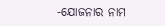-ଯୋଜନାର ନାମ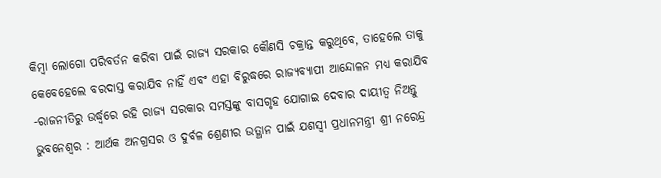କିମ୍ବା ଲୋଗୋ ପରିବର୍ତନ କରିବା ପାଇଁ ରାଜ୍ୟ ସରକାର କୌଣସି ଚକ୍ରାନ୍ତ କରୁଥିବେ, ତାହେଲେ ତାକୁ କେବେହେଲେ ବରଦାସ୍ତ କରାଯିବ ନାହିଁ ଏବଂ ଏହା ବିରୁଦ୍ଧରେ ରାଜ୍ୟବ୍ୟାପୀ ଆନ୍ଦୋଳନ ମଧ୍ୟ କରାଯିବ
-ରାଜନୀତିରୁ ଉର୍ଦ୍ଧ୍ୱରେ ରହି ରାଜ୍ୟ ସରକାର ସମସ୍ତଙ୍କୁ ବାସଗୃହ ଯୋଗାଇ ଦେବାର ଦାୟୀତ୍ୱ ନିଅନ୍ତୁ
ଭୁବନେଶ୍ୱର : ଆର୍ଥକ ଅନଗ୍ରସର ଓ ଦୁର୍ବଳ ଶ୍ରେଣୀର ଉତ୍ଥାନ ପାଇଁ ଯଶସ୍ୱୀ ପ୍ରଧାନମନ୍ତ୍ରୀ ଶ୍ରୀ ନରେନ୍ଦ୍ର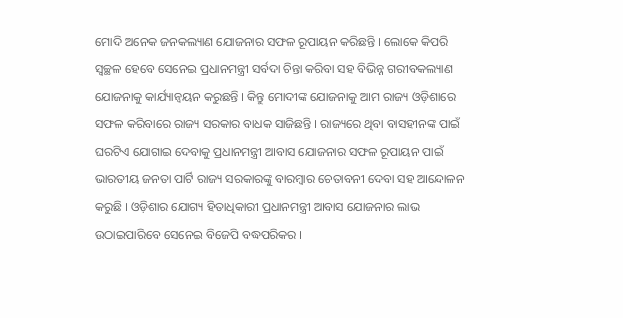ମୋଦି ଅନେକ ଜନକଲ୍ୟାଣ ଯୋଜନାର ସଫଳ ରୂପାୟନ କରିଛନ୍ତି । ଲୋକେ କିପରି ସ୍ୱଚ୍ଛଳ ହେବେ ସେନେଇ ପ୍ରଧାନମନ୍ତ୍ରୀ ସର୍ବଦା ଚିନ୍ତା କରିବା ସହ ବିଭିନ୍ନ ଗରୀବକଲ୍ୟାଣ ଯୋଜନାକୁ କାର୍ଯ୍ୟାନ୍ୱୟନ କରୁଛନ୍ତି । କିନ୍ତୁ ମୋଦୀଙ୍କ ଯୋଜନାକୁ ଆମ ରାଜ୍ୟ ଓଡ଼ିଶାରେ ସଫଳ କରିବାରେ ରାଜ୍ୟ ସରକାର ବାଧକ ସାଜିଛନ୍ତି । ରାଜ୍ୟରେ ଥିବା ବାସହୀନଙ୍କ ପାଇଁ ଘରଟିଏ ଯୋଗାଇ ଦେବାକୁ ପ୍ରଧାନମନ୍ତ୍ରୀ ଆବାସ ଯୋଜନାର ସଫଳ ରୂପାୟନ ପାଇଁ ଭାରତୀୟ ଜନତା ପାର୍ଟି ରାଜ୍ୟ ସରକାରଙ୍କୁ ବାରମ୍ବାର ଚେତାବନୀ ଦେବା ସହ ଆନ୍ଦୋଳନ କରୁଛି । ଓଡ଼ିଶାର ଯୋଗ୍ୟ ହିତାଧିକାରୀ ପ୍ରଧାନମନ୍ତ୍ରୀ ଆବାସ ଯୋଜନାର ଲାଭ ଉଠାଇପାରିବେ ସେନେଇ ବିଜେପି ବଦ୍ଧପରିକର ।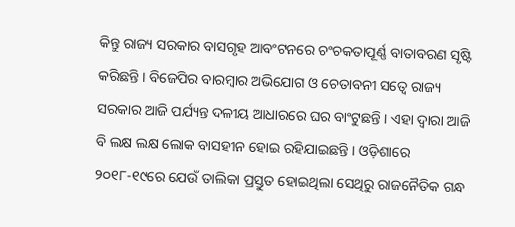କିନ୍ତୁ ରାଜ୍ୟ ସରକାର ବାସଗୃହ ଆବଂଟନରେ ଚଂଚକତାପୂର୍ଣ୍ଣ ବାତାବରଣ ସୃଷ୍ଟି କରିଛନ୍ତି । ବିଜେପିର ବାରମ୍ବାର ଅଭିଯୋଗ ଓ ଚେତାବନୀ ସତ୍ୱେ ରାଜ୍ୟ ସରକାର ଆଜି ପର୍ଯ୍ୟନ୍ତ ଦଳୀୟ ଆଧାରରେ ଘର ବାଂଟୁଛନ୍ତି । ଏହା ଦ୍ୱାରା ଆଜି ବି ଲକ୍ଷ ଲକ୍ଷ ଲୋକ ବାସହୀନ ହୋଇ ରହିଯାଇଛନ୍ତି । ଓଡ଼ିଶାରେ ୨୦୧୮-୧୯ରେ ଯେଉଁ ତାଲିକା ପ୍ରସ୍ତୁତ ହୋଇଥିଲା ସେଥିରୁ ରାଜନୈତିକ ଗନ୍ଧ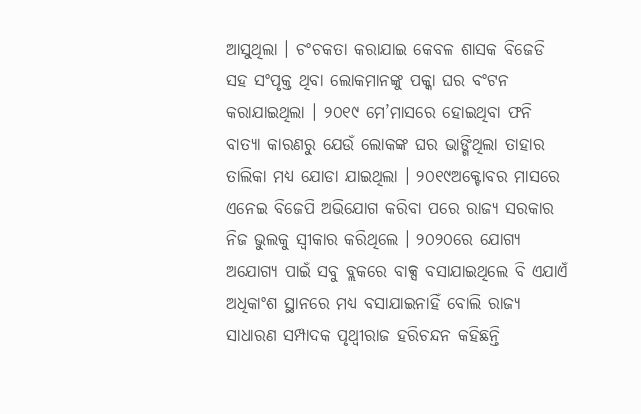ଆସୁଥିଲା । ଚଂଚକତା କରାଯାଇ କେବଳ ଶାସକ ବିଜେଡି ସହ ସଂପୃକ୍ତ ଥିବା ଲୋକମାନଙ୍କୁ ପକ୍କା ଘର ବଂଟନ କରାଯାଇଥିଲା । ୨୦୧୯ ମେ’ମାସରେ ହୋଇଥିବା ଫନି ବାତ୍ୟା କାରଣରୁ ଯେଉଁ ଲୋକଙ୍କ ଘର ଭାଙ୍ଗିଥିଲା ତାହାର ତାଲିକା ମଧ୍ୟ ଯୋଡା ଯାଇଥିଲା । ୨୦୧୯ଅକ୍ଟୋବର ମାସରେ ଏନେଇ ବିଜେପି ଅଭିଯୋଗ କରିବା ପରେ ରାଜ୍ୟ ସରକାର ନିଜ ଭୁଲକୁ ସ୍ୱୀକାର କରିଥିଲେ । ୨୦୨୦ରେ ଯୋଗ୍ୟ ଅଯୋଗ୍ୟ ପାଇଁ ସବୁ ବ୍ଲକରେ ବାକ୍ସ ବସାଯାଇଥିଲେ ବି ଏଯାଏଁ ଅଧିକାଂଶ ସ୍ଥାନରେ ମଧ୍ୟ ବସାଯାଇନାହିଁ ବୋଲି ରାଜ୍ୟ ସାଧାରଣ ସମ୍ପାଦକ ପୃଥ୍ୱୀରାଜ ହରିଚନ୍ଦନ କହିଛନ୍ତି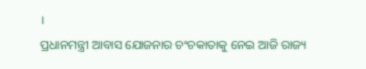।
ପ୍ରଧାନମନ୍ତ୍ରୀ ଆବାସ ଯୋଜନାର ଚଂଚକାତାକୁ ନେଇ ଆଜି ରାଜ୍ୟ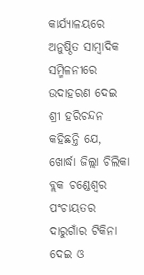କାର୍ଯ୍ୟାଳୟରେ ଅନୁଷ୍ଠିତ ସାମ୍ବାଦିକ ସମ୍ମିଳନୀରେ ଉଦାହରଣ ଦେଇ ଶ୍ରୀ ହରିଚନ୍ଦନ କହିଛନ୍ତି ଯେ, ଖୋର୍ଦ୍ଧା ଜିଲ୍ଲା ଚିଲିକା ବ୍ଲକ ଚଣ୍ଡେଶ୍ୱର ପଂଚାୟତର ଦାରୁଗାଁର ଟିକିନା ଦେଇ ଓ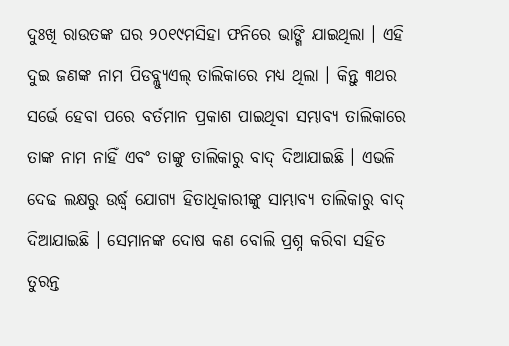ଦୁଃଖି ରାଉତଙ୍କ ଘର ୨୦୧୯ମସିହା ଫନିରେ ଭାଙ୍ଗି ଯାଇଥିଲା । ଏହି ଦୁଇ ଜଣଙ୍କ ନାମ ପିଡବ୍ଲ୍ୟୁଏଲ୍ ତାଲିକାରେ ମଧ୍ୟ ଥିଲା । କିନ୍ତୁ ୩ଥର ସର୍ଭେ ହେବା ପରେ ବର୍ତମାନ ପ୍ରକାଶ ପାଇଥିବା ସମ୍ଭାବ୍ୟ ତାଲିକାରେ ତାଙ୍କ ନାମ ନାହିଁ ଏବଂ ତାଙ୍କୁ ତାଲିକାରୁ ବାଦ୍ ଦିଆଯାଇଛି । ଏଭଳି ଦେଢ ଲକ୍ଷରୁ ଉର୍ଦ୍ଧ୍ୱ ଯୋଗ୍ୟ ହିତାଧିକାରୀଙ୍କୁ ସାମ୍ଭାବ୍ୟ ତାଲିକାରୁ ବାଦ୍ ଦିଆଯାଇଛି । ସେମାନଙ୍କ ଦୋଷ କଣ ବୋଲି ପ୍ରଶ୍ନ କରିବା ସହିତ ତୁରନ୍ତ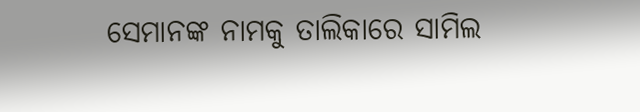ସେମାନଙ୍କ ନାମକୁ ତାଲିକାରେ ସାମିଲ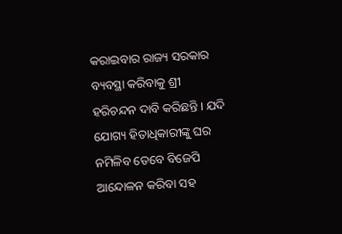କରାଇବାର ରାଜ୍ୟ ସରକାର ବ୍ୟବସ୍ଥା କରିବାକୁ ଶ୍ରୀ ହରିଚନ୍ଦନ ଦାବି କରିଛନ୍ତି । ଯଦି ଯୋଗ୍ୟ ହିତାଧିକାରୀଙ୍କୁ ଘର ନମିଳିବ ତେବେ ବିଜେପି ଆନ୍ଦୋଳନ କରିବା ସହ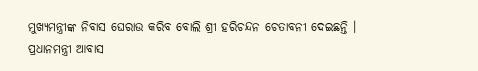ମୁଖ୍ୟମନ୍ତ୍ରୀଙ୍କ ନିବାସ ଘେରାଉ କରିବ ବୋଲି ଶ୍ରୀ ହରିଚନ୍ଦନ ଚେତାବନୀ ଦେଇଛନ୍ତି ।
ପ୍ରଧାନମନ୍ତ୍ରୀ ଆବାସ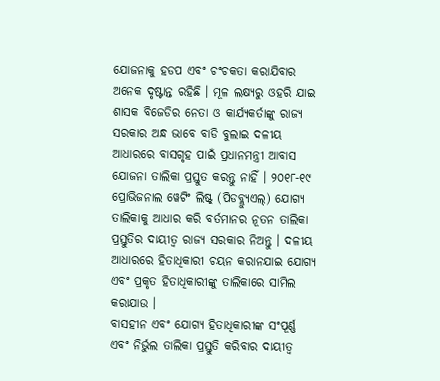ଯୋଜନାକୁ ହଡପ ଏବଂ ଚଂଚକତା କରାଯିବାର ଅନେକ ଦୃଷ୍ଟାନ୍ତ ରହିଛି । ମୂଳ ଲକ୍ଷ୍ୟରୁ ଓହରି ଯାଇ ଶାସକ ବିଜେଡିର ନେତା ଓ କାର୍ଯ୍ୟକର୍ତାଙ୍କୁ ରାଜ୍ୟ ସରକାର ଅନ୍ଧ ଭାବେ ବାଡି ବୁଲାଇ ଦଳୀୟ ଆଧାରରେ ବାସଗୃହ ପାଇଁ ପ୍ରଧାନମନ୍ତ୍ରୀ ଆବାସ ଯୋଜନା ତାଲିକା ପ୍ରସ୍ତୁତ କରନ୍ତୁ ନାହିଁ । ୨୦୧୮-୧୯ ପ୍ରୋଭିଜନାଲ ୱେଟିଂ ଲିଷ୍ଟ୍ (ପିଡବ୍ଲ୍ୟୁଏଲ୍) ଯୋଗ୍ୟ ତାଲିକାକୁ ଆଧାର କରି ବର୍ତମାନର ନୂତନ ତାଲିକା ପ୍ରସ୍ତୁତିର ଦାୟୀତ୍ୱ ରାଜ୍ୟ ସରକାର ନିଅନ୍ତୁ । ଦଳୀୟ ଆଧାରରେ ହିତାଧିକାରୀ ଚୟନ କରାନଯାଇ ଯୋଗ୍ୟ ଏବଂ ପ୍ରକୃତ ହିତାଧିକାରୀଙ୍କୁ ତାଲିକାରେ ସାମିଲ କରାଯାଉ ।
ବାସହୀନ ଏବଂ ଯୋଗ୍ୟ ହିତାଧିକାରୀଙ୍କ ସଂପୂର୍ଣ୍ଣ ଏବଂ ନିର୍ଭୁଲ ତାଲିକା ପ୍ରସ୍ତୁତି କରିବାର ଦାୟୀତ୍ୱ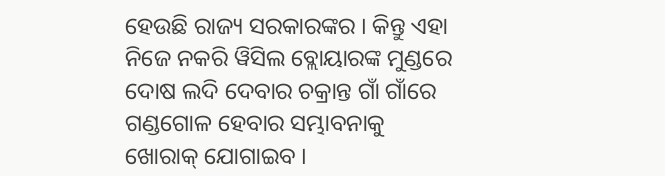ହେଉଛି ରାଜ୍ୟ ସରକାରଙ୍କର । କିନ୍ତୁ ଏହା ନିଜେ ନକରି ୱିସିଲ ବ୍ଲୋୟାରଙ୍କ ମୁଣ୍ଡରେ ଦୋଷ ଲଦି ଦେବାର ଚକ୍ରାନ୍ତ ଗାଁ ଗାଁରେ ଗଣ୍ଡଗୋଳ ହେବାର ସମ୍ଭାବନାକୁ ଖୋରାକ୍ ଯୋଗାଇବ ।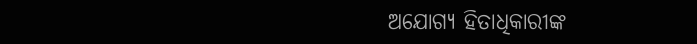ଅଯୋଗ୍ୟ ହିତାଧିକାରୀଙ୍କ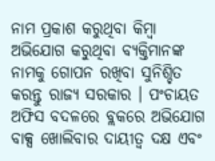ନାମ ପ୍ରକାଶ କରୁଥିବା କିମ୍ବା ଅଭିଯୋଗ କରୁଥିବା ବ୍ୟକ୍ତିମାନଙ୍କ ନାମକୁ ଗୋପନ ରଖିବା ସୁନିଶ୍ଚିତ କରନ୍ତୁ ରାଜ୍ୟ ସରକାର । ପଂଚାୟତ ଅଫିସ ବଦଳରେ ବ୍ଲକରେ ଅଭିଯୋଗ ବାକ୍ସ ଖୋଲିବାର ଦାୟୀତ୍ୱ ଦକ୍ଷ ଏବଂ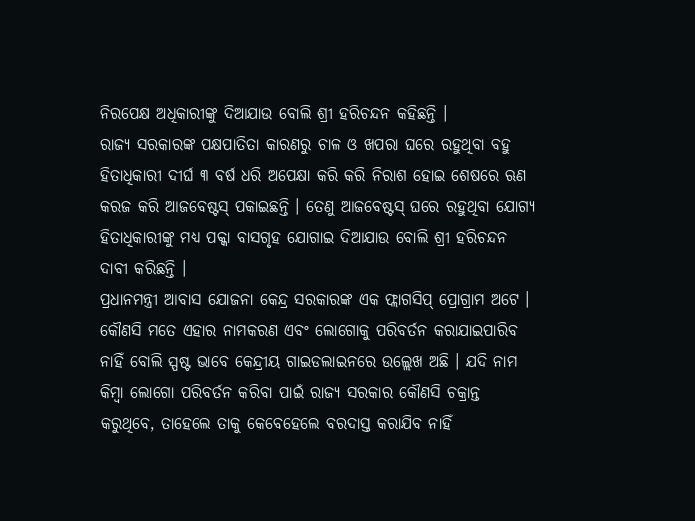ନିରପେକ୍ଷ ଅଧିକାରୀଙ୍କୁ ଦିଆଯାଉ ବୋଲି ଶ୍ରୀ ହରିଚନ୍ଦନ କହିଛନ୍ତି ।
ରାଜ୍ୟ ସରକାରଙ୍କ ପକ୍ଷପାତିତା କାରଣରୁ ଚାଳ ଓ ଖପରା ଘରେ ରହୁଥିବା ବହୁ ହିତାଧିକାରୀ ଦୀର୍ଘ ୩ ବର୍ଷ ଧରି ଅପେକ୍ଷା କରି କରି ନିରାଶ ହୋଇ ଶେଷରେ ଋଣ କରଜ କରି ଆଜବେଷ୍ଟସ୍ ପକାଇଛନ୍ତି । ତେଣୁ ଆଜବେଷ୍ଟସ୍ ଘରେ ରହୁଥିବା ଯୋଗ୍ୟ ହିତାଧିକାରୀଙ୍କୁ ମଧ୍ୟ ପକ୍କା ବାସଗୃହ ଯୋଗାଇ ଦିଆଯାଉ ବୋଲି ଶ୍ରୀ ହରିଚନ୍ଦନ ଦାବୀ କରିଛନ୍ତି ।
ପ୍ରଧାନମନ୍ତ୍ରୀ ଆବାସ ଯୋଜନା କେନ୍ଦ୍ର ସରକାରଙ୍କ ଏକ ଫ୍ଲାଗସିପ୍ ପ୍ରୋଗ୍ରାମ ଅଟେ । କୌଣସି ମତେ ଏହାର ନାମକରଣ ଏବଂ ଲୋଗୋକୁ ପରିବର୍ତନ କରାଯାଇପାରିବ ନାହିଁ ବୋଲି ସ୍ପଷ୍ଟ ଭାବେ କେନ୍ଦ୍ରୀୟ ଗାଇଡଲାଇନରେ ଉଲ୍ଲେଖ ଅଛି । ଯଦି ନାମ କିମ୍ବା ଲୋଗୋ ପରିବର୍ତନ କରିବା ପାଇଁ ରାଜ୍ୟ ସରକାର କୌଣସି ଚକ୍ରାନ୍ତ କରୁଥିବେ, ତାହେଲେ ତାକୁ କେବେହେଲେ ବରଦାସ୍ତ କରାଯିବ ନାହିଁ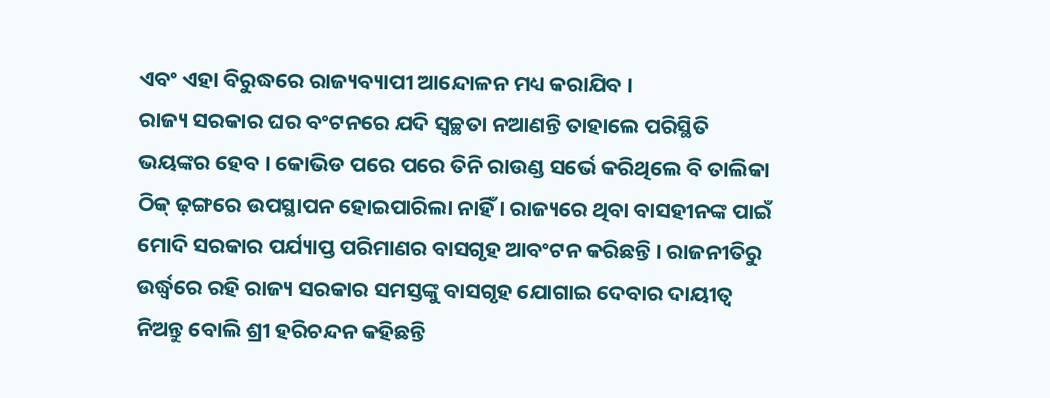ଏବଂ ଏହା ବିରୁଦ୍ଧରେ ରାଜ୍ୟବ୍ୟାପୀ ଆନ୍ଦୋଳନ ମଧ୍ୟ କରାଯିବ ।
ରାଜ୍ୟ ସରକାର ଘର ବଂଟନରେ ଯଦି ସ୍ୱଚ୍ଛତା ନଆଣନ୍ତି ତାହାଲେ ପରିସ୍ଥିତି ଭୟଙ୍କର ହେବ । କୋଭିଡ ପରେ ପରେ ତିନି ରାଉଣ୍ଡ ସର୍ଭେ କରିଥିଲେ ବି ତାଲିକା ଠିକ୍ ଢ଼ଙ୍ଗରେ ଉପସ୍ଥାପନ ହୋଇପାରିଲା ନାହିଁ । ରାଜ୍ୟରେ ଥିବା ବାସହୀନଙ୍କ ପାଇଁ ମୋଦି ସରକାର ପର୍ଯ୍ୟାପ୍ତ ପରିମାଣର ବାସଗୃହ ଆବଂଟନ କରିଛନ୍ତି । ରାଜନୀତିରୁ ଉର୍ଦ୍ଧ୍ୱରେ ରହି ରାଜ୍ୟ ସରକାର ସମସ୍ତଙ୍କୁ ବାସଗୃହ ଯୋଗାଇ ଦେବାର ଦାୟୀତ୍ୱ ନିଅନ୍ତୁ ବୋଲି ଶ୍ରୀ ହରିଚନ୍ଦନ କହିଛନ୍ତି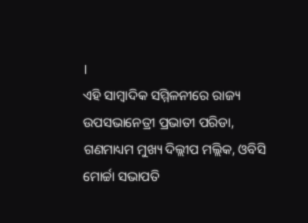।
ଏହି ସାମ୍ବାଦିକ ସମ୍ମିଳନୀରେ ରାଜ୍ୟ ଉପସଭାନେତ୍ରୀ ପ୍ରଭାତୀ ପରିଡା, ଗଣମାଧ୍ୟମ ମୁଖ୍ୟ ଦିଲ୍ଲୀପ ମଲ୍ଲିକ, ଓବିସି ମୋର୍ଚ୍ଚା ସଭାପତି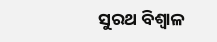ସୁରଥ ବିଶ୍ୱାଳ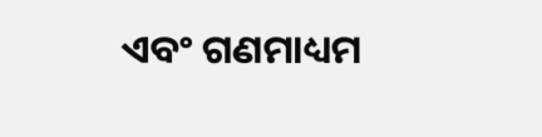ଏବଂ ଗଣମାଧ୍ୟମ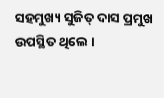ସହମୁଖ୍ୟ ସୁଜିତ୍ ଦାସ ପ୍ରମୁଖ ଉପସ୍ଥିତ ଥିଲେ ।